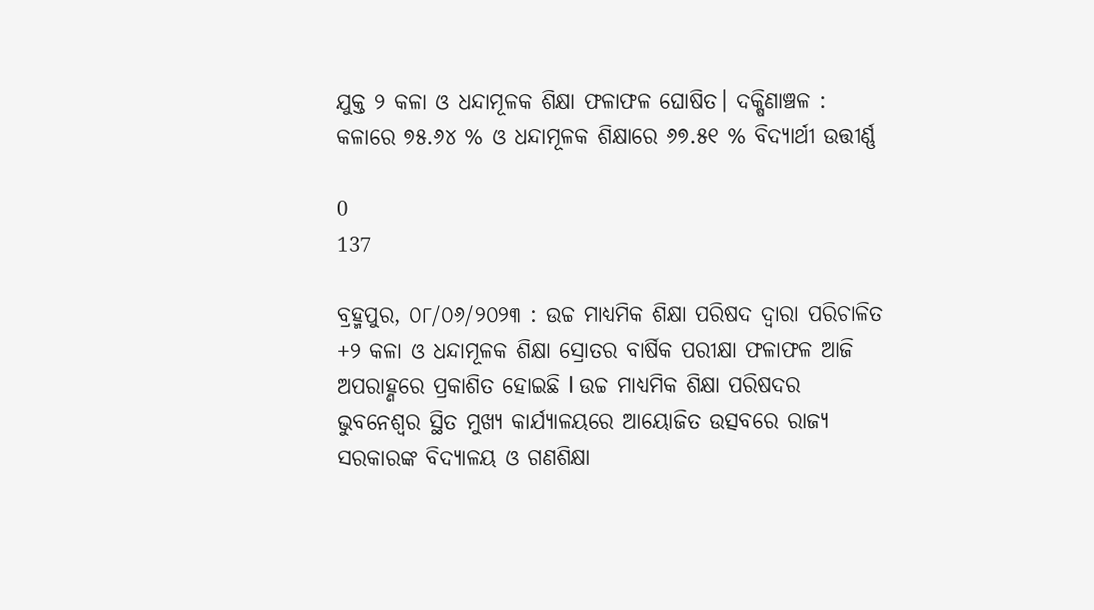ଯୁକ୍ତ ୨ କଳା ଓ ଧନ୍ଦାମୂଳକ ଶିକ୍ଷା ଫଳାଫଳ ଘୋଷିତ। ଦକ୍ଷିଣାଞ୍ଚଳ : କଳାରେ ୭୫.୬୪ % ଓ ଧନ୍ଦାମୂଳକ ଶିକ୍ଷାରେ ୬୭.୫୧ % ବିଦ୍ୟାର୍ଥୀ ଉତ୍ତୀର୍ଣ୍ଣ

0
137

ବ୍ରହ୍ମପୁର, ୦୮/୦୬/୨୦୨୩ : ଉଚ୍ଚ ମାଧ୍ୟମିକ ଶିକ୍ଷା ପରିଷଦ ଦ୍ୱାରା ପରିଚାଳିତ +୨ କଳା ଓ ଧନ୍ଦାମୂଳକ ଶିକ୍ଷା ସ୍ରୋତର ବାର୍ଷିକ ପରୀକ୍ଷା ଫଳାଫଳ ଆଜି ଅପରାହ୍ଣରେ ପ୍ରକାଶିତ ହୋଇଛି l ଉଚ୍ଚ ମାଧ୍ୟମିକ ଶିକ୍ଷା ପରିଷଦର ଭୁବନେଶ୍ୱର ସ୍ଥିତ ମୁଖ୍ୟ କାର୍ଯ୍ୟାଳୟରେ ଆୟୋଜିତ ଉତ୍ସବରେ ରାଜ୍ୟ ସରକାରଙ୍କ ବିଦ୍ୟାଳୟ ଓ ଗଣଶିକ୍ଷା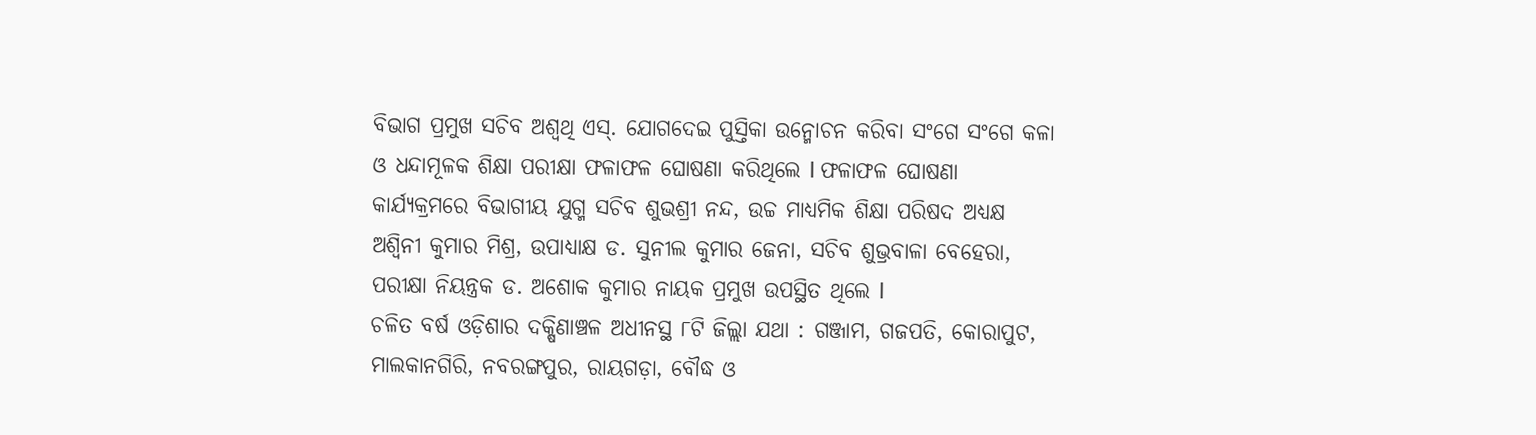ବିଭାଗ ପ୍ରମୁଖ ସଚିବ ଅଶ୍ୱଥି ଏସ୍. ଯୋଗଦେଇ ପୁସ୍ତିକା ଉନ୍ମୋଚନ କରିବା ସଂଗେ ସଂଗେ କଳା ଓ ଧନ୍ଦାମୂଳକ ଶିକ୍ଷା ପରୀକ୍ଷା ଫଳାଫଳ ଘୋଷଣା କରିଥିଲେ l ଫଳାଫଳ ଘୋଷଣା କାର୍ଯ୍ୟକ୍ରମରେ ବିଭାଗୀୟ ଯୁଗ୍ମ ସଚିବ ଶୁଭଶ୍ରୀ ନନ୍ଦ, ଉଚ୍ଚ ମାଧ୍ୟମିକ ଶିକ୍ଷା ପରିଷଦ ଅଧ୍ୟକ୍ଷ ଅଶ୍ବିନୀ କୁମାର ମିଶ୍ର, ଉପାଧ୍ୟାକ୍ଷ ଡ. ସୁନୀଲ କୁମାର ଜେନା, ସଚିବ ଶୁଭ୍ରବାଳା ବେହେରା, ପରୀକ୍ଷା ନିୟନ୍ତ୍ରକ ଡ. ଅଶୋକ କୁମାର ନାୟକ ପ୍ରମୁଖ ଉପସ୍ଥିତ ଥିଲେ l
ଚଳିତ ବର୍ଷ ଓଡ଼ିଶାର ଦକ୍ଷିଣାଞ୍ଚଳ ଅଧୀନସ୍ଥ ୮ଟି ଜିଲ୍ଲା ଯଥା : ଗଞ୍ଜାମ, ଗଜପତି, କୋରାପୁଟ, ମାଲକାନଗିରି, ନବରଙ୍ଗପୁର, ରାୟଗଡ଼ା, ବୌଦ୍ଧ ଓ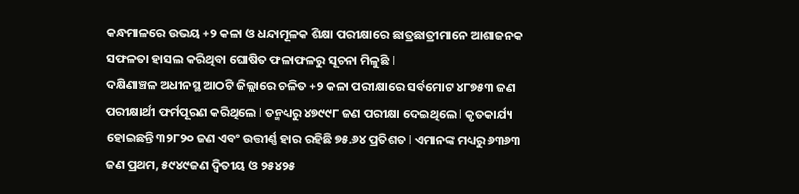କନ୍ଧମାଳରେ ଉଭୟ +୨ କଳା ଓ ଧନ୍ଦାମୂଳକ ଶିକ୍ଷା ପରୀକ୍ଷାରେ ଛାତ୍ରଛାତ୍ରୀମାନେ ଆଶାଜନକ ସଫଳତା ହାସଲ କରିଥିବା ଘୋଷିତ ଫଳାଫଳରୁ ସୂଚନା ମିଳୁଛି l
ଦକ୍ଷିଣାଞ୍ଚଳ ଅଧୀନସ୍ଥ ଆଠଟି ଜିଲ୍ଲାରେ ଚଳିତ +୨ କଳା ପରୀକ୍ଷାରେ ସର୍ବମୋଟ ୪୮୭୫୩ ଜଣ ପରୀକ୍ଷାର୍ଥୀ ଫର୍ମପୂରଣ କରିଥିଲେ l ତନ୍ମଧ୍ୟରୁ ୪୭୯୯୮ ଜଣ ପରୀକ୍ଷା ଦେଇଥିଲେ l କୃତକାର୍ଯ୍ୟ ହୋଇଛନ୍ତି ୩୨୮୨୦ ଜଣ ଏବଂ ଉତ୍ତୀର୍ଣ୍ଣ ହାର ରହିଛି ୭୫.୬୪ ପ୍ରତିଶତ l ଏମାନଙ୍କ ମଧ୍ୟରୁ ୬୩୬୩ ଜଣ ପ୍ରଥମ, ୫୯୪୯ଜଣ ଦ୍ବିତୀୟ ଓ ୨୫୪୨୫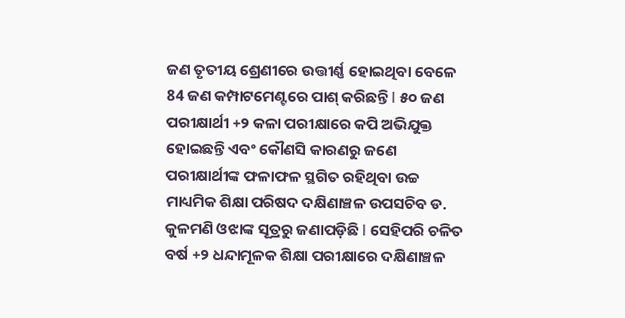ଜଣ ତୃତୀୟ ଶ୍ରେଣୀରେ ଉତ୍ତୀର୍ଣ୍ଣ ହୋଇଥିବା ବେଳେ 84 ଜଣ କମ୍ପାଟମେଣ୍ଟରେ ପାଶ୍ କରିଛନ୍ତି l ୫୦ ଜଣ ପରୀକ୍ଷାର୍ଥୀ +୨ କଳା ପରୀକ୍ଷାରେ କପି ଅଭିଯୁକ୍ତ ହୋଇଛନ୍ତି ଏବଂ କୌଣସି କାରଣରୁ ଜଣେ ପରୀକ୍ଷାର୍ଥୀଙ୍କ ଫଳାଫଳ ସ୍ଥଗିତ ରହିଥିବା ଉଚ୍ଚ ମାଧ୍ୟମିକ ଶିକ୍ଷା ପରିଷଦ ଦକ୍ଷିଣାଞ୍ଚଳ ଉପସଚିବ ଡ. କୁଳମଣି ଓଝାଙ୍କ ସୂତ୍ରରୁ ଜଣାପଡ଼ିଛି l ସେହିପରି ଚଳିତ ବର୍ଷ +୨ ଧନ୍ଦାମୂଳକ ଶିକ୍ଷା ପରୀକ୍ଷାରେ ଦକ୍ଷିଣାଞ୍ଚଳ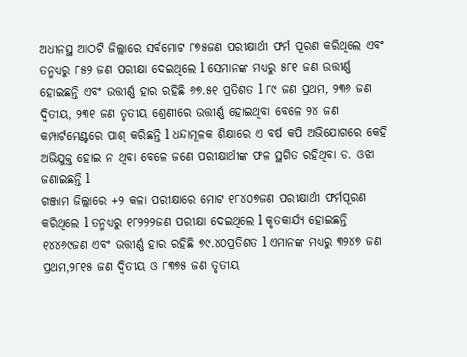ଅଧୀନସ୍ଥ ଆଠଟି ଜିଲ୍ଲାରେ ସର୍ବମୋଟ ୮୭୫ଜଣ ପରୀକ୍ଷାର୍ଥୀ ଫର୍ମ ପୂରଣ କରିଥିଲେ ଏବଂ ତନ୍ମଧ୍ୟରୁ ୮୫୨ ଜଣ ପରୀକ୍ଷା ଦେଇଥିଲେ l ସେମାନଙ୍କ ମଧ୍ୟରୁ ୫୮୧ ଜଣ ଉତ୍ତୀର୍ଣ୍ଣ ହୋଇଛନ୍ତି ଏବଂ ଉତ୍ତୀର୍ଣ୍ଣ ହାର ରହିଛି ୬୭.୫୧ ପ୍ରତିଶତ l ୮୯ ଜଣ ପ୍ରଥମ, ୨୩୬ ଜଣ ଦ୍ବିତୀୟ, ୨୩୧ ଜଣ ତୃତୀୟ ଶ୍ରେଣୀରେ ଉତ୍ତୀର୍ଣ୍ଣ ହୋଇଥିବା ବେଳେ ୨୪ ଜଣ କମ୍ପାର୍ଟମେଣ୍ଟରେ ପାଶ୍ କରିଛନ୍ତି l ଧନ୍ଦାମୂଳକ ଶିକ୍ଷାରେ ଏ ବର୍ଷ କପି ଅଭିଯୋଗରେ କେହି ଅଭିଯୁକ୍ତ ହୋଇ ନ ଥିବା ବେଳେ ଜଣେ ପରୀକ୍ଷାର୍ଥୀଙ୍କ ଫଳ ସ୍ଥଗିତ ରହିଥିବା ଡ. ଓଝା ଜଣାଇଛନ୍ତି l
ଗଞ୍ଜାମ ଜିଲ୍ଲାରେ +୨ କଳା ପରୀକ୍ଷାରେ ମୋଟ ୧୮୪୦୭ଜଣ ପରୀକ୍ଷାର୍ଥୀ ଫର୍ମପୂରଣ କରିଥିଲେ l ତନ୍ମଧ୍ୟରୁ ୧୮୨୨୨ଜଣ ପରୀକ୍ଷା ଦେଇଥିଲେ l କୃତକାର୍ଯ୍ୟ ହୋଇଛନ୍ତି ୧୪୪୬୯ଜଣ ଏବଂ ଉତ୍ତୀର୍ଣ୍ଣ ହାର ରହିଛି ୭୯.୪୦ପ୍ରତିଶତ l ଏମାନଙ୍କ ମଧ୍ୟରୁ ୩୨୪୭ ଜଣ ପ୍ରଥମ,୨୮୧୫ ଜଣ ଦ୍ବିତୀୟ ଓ ୮୩୭୫ ଜଣ ତୃତୀୟ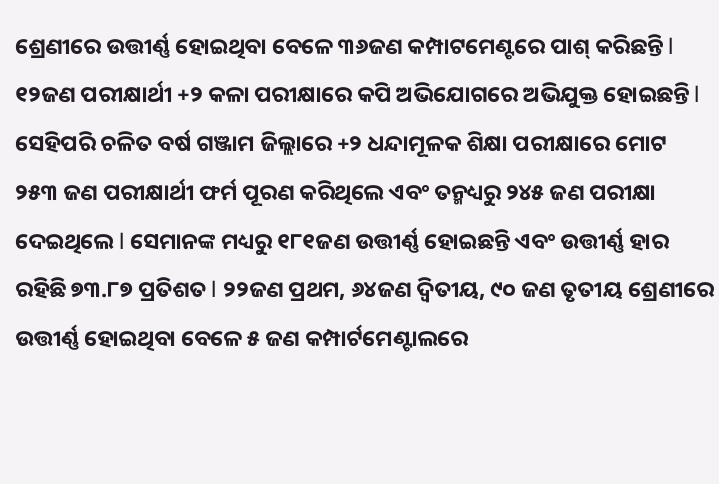ଶ୍ରେଣୀରେ ଉତ୍ତୀର୍ଣ୍ଣ ହୋଇଥିବା ବେଳେ ୩୬ଜଣ କମ୍ପାଟମେଣ୍ଟରେ ପାଶ୍ କରିଛନ୍ତି l ୧୨ଜଣ ପରୀକ୍ଷାର୍ଥୀ +୨ କଳା ପରୀକ୍ଷାରେ କପି ଅଭିଯୋଗରେ ଅଭିଯୁକ୍ତ ହୋଇଛନ୍ତି l
ସେହିପରି ଚଳିତ ବର୍ଷ ଗଞ୍ଜାମ ଜିଲ୍ଲାରେ +୨ ଧନ୍ଦାମୂଳକ ଶିକ୍ଷା ପରୀକ୍ଷାରେ ମୋଟ ୨୫୩ ଜଣ ପରୀକ୍ଷାର୍ଥୀ ଫର୍ମ ପୂରଣ କରିଥିଲେ ଏବଂ ତନ୍ମଧ୍ୟରୁ ୨୪୫ ଜଣ ପରୀକ୍ଷା ଦେଇଥିଲେ l ସେମାନଙ୍କ ମଧ୍ୟରୁ ୧୮୧ଜଣ ଉତ୍ତୀର୍ଣ୍ଣ ହୋଇଛନ୍ତି ଏବଂ ଉତ୍ତୀର୍ଣ୍ଣ ହାର ରହିଛି ୭୩.୮୭ ପ୍ରତିଶତ l ୨୨ଜଣ ପ୍ରଥମ, ୬୪ଜଣ ଦ୍ବିତୀୟ, ୯୦ ଜଣ ତୃତୀୟ ଶ୍ରେଣୀରେ ଉତ୍ତୀର୍ଣ୍ଣ ହୋଇଥିବା ବେଳେ ୫ ଜଣ କମ୍ପାର୍ଟମେଣ୍ଟାଲରେ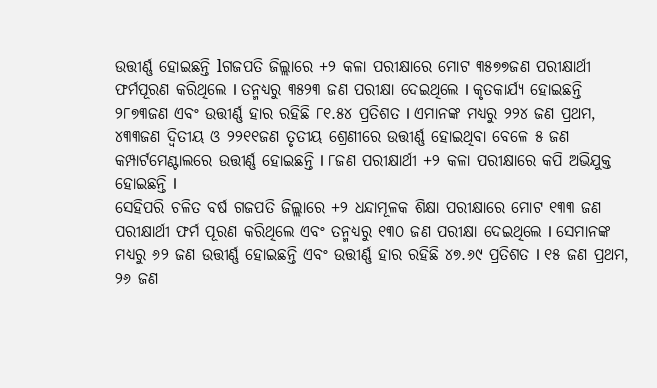ଉତ୍ତୀର୍ଣ୍ଣ ହୋଇଛନ୍ତି lଗଜପତି ଜିଲ୍ଲାରେ +୨ କଳା ପରୀକ୍ଷାରେ ମୋଟ ୩୫୭୭ଜଣ ପରୀକ୍ଷାର୍ଥୀ ଫର୍ମପୂରଣ କରିଥିଲେ l ତନ୍ମଧ୍ୟରୁ ୩୫୨୩ ଜଣ ପରୀକ୍ଷା ଦେଇଥିଲେ l କୃତକାର୍ଯ୍ୟ ହୋଇଛନ୍ତି ୨୮୭୩ଜଣ ଏବଂ ଉତ୍ତୀର୍ଣ୍ଣ ହାର ରହିଛି ୮୧.୫୪ ପ୍ରତିଶତ l ଏମାନଙ୍କ ମଧ୍ୟରୁ ୨୨୪ ଜଣ ପ୍ରଥମ, ୪୩୩ଜଣ ଦ୍ବିତୀୟ ଓ ୨୨୧୧ଜଣ ତୃତୀୟ ଶ୍ରେଣୀରେ ଉତ୍ତୀର୍ଣ୍ଣ ହୋଇଥିବା ବେଳେ ୫ ଜଣ କମ୍ପାର୍ଟମେଣ୍ଟାଲରେ ଉତ୍ତୀର୍ଣ୍ଣ ହୋଇଛନ୍ତି l ୮ଜଣ ପରୀକ୍ଷାର୍ଥୀ +୨ କଳା ପରୀକ୍ଷାରେ କପି ଅଭିଯୁକ୍ତ ହୋଇଛନ୍ତି l
ସେହିପରି ଚଳିତ ବର୍ଷ ଗଜପତି ଜିଲ୍ଲାରେ +୨ ଧନ୍ଦାମୂଳକ ଶିକ୍ଷା ପରୀକ୍ଷାରେ ମୋଟ ୧୩୩ ଜଣ ପରୀକ୍ଷାର୍ଥୀ ଫର୍ମ ପୂରଣ କରିଥିଲେ ଏବଂ ତନ୍ମଧ୍ୟରୁ ୧୩୦ ଜଣ ପରୀକ୍ଷା ଦେଇଥିଲେ l ସେମାନଙ୍କ ମଧ୍ୟରୁ ୬୨ ଜଣ ଉତ୍ତୀର୍ଣ୍ଣ ହୋଇଛନ୍ତି ଏବଂ ଉତ୍ତୀର୍ଣ୍ଣ ହାର ରହିଛି ୪୭.୬୯ ପ୍ରତିଶତ l ୧୫ ଜଣ ପ୍ରଥମ, ୨୬ ଜଣ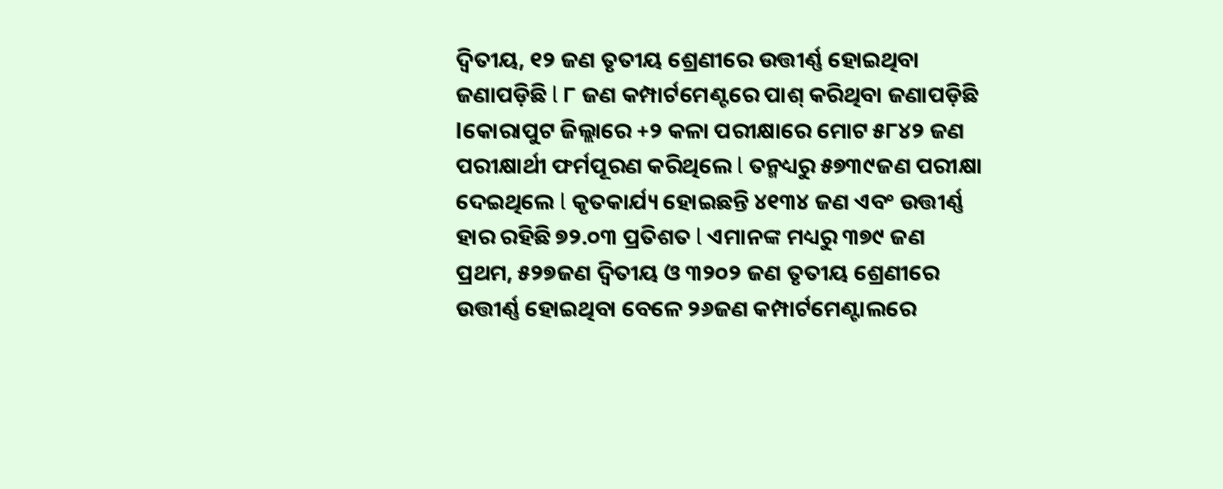ଦ୍ବିତୀୟ, ୧୨ ଜଣ ତୃତୀୟ ଶ୍ରେଣୀରେ ଉତ୍ତୀର୍ଣ୍ଣ ହୋଇଥିବା ଜଣାପଡ଼ିଛି l ୮ ଜଣ କମ୍ପାର୍ଟମେଣ୍ଟରେ ପାଶ୍ କରିଥିବା ଜଣାପଡ଼ିଛି lକୋରାପୁଟ ଜିଲ୍ଲାରେ +୨ କଳା ପରୀକ୍ଷାରେ ମୋଟ ୫୮୪୨ ଜଣ ପରୀକ୍ଷାର୍ଥୀ ଫର୍ମପୂରଣ କରିଥିଲେ l ତନ୍ମଧ୍ୟରୁ ୫୭୩୯ଜଣ ପରୀକ୍ଷା ଦେଇଥିଲେ l କୃତକାର୍ଯ୍ୟ ହୋଇଛନ୍ତି ୪୧୩୪ ଜଣ ଏବଂ ଉତ୍ତୀର୍ଣ୍ଣ ହାର ରହିଛି ୭୨.୦୩ ପ୍ରତିଶତ l ଏମାନଙ୍କ ମଧ୍ୟରୁ ୩୭୯ ଜଣ ପ୍ରଥମ, ୫୨୭ଜଣ ଦ୍ବିତୀୟ ଓ ୩୨୦୨ ଜଣ ତୃତୀୟ ଶ୍ରେଣୀରେ ଉତ୍ତୀର୍ଣ୍ଣ ହୋଇଥିବା ବେଳେ ୨୬ଜଣ କମ୍ପାର୍ଟମେଣ୍ଟାଲରେ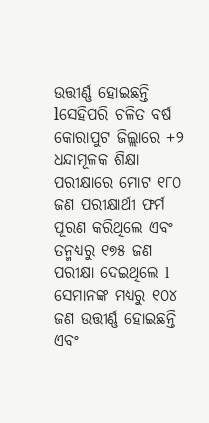ଉତ୍ତୀର୍ଣ୍ଣ ହୋଇଛନ୍ତି lସେହିପରି ଚଳିତ ବର୍ଷ କୋରାପୁଟ ଜିଲ୍ଲାରେ +୨ ଧନ୍ଦାମୂଳକ ଶିକ୍ଷା ପରୀକ୍ଷାରେ ମୋଟ ୧୮୦ ଜଣ ପରୀକ୍ଷାର୍ଥୀ ଫର୍ମ ପୂରଣ କରିଥିଲେ ଏବଂ ତନ୍ମଧ୍ୟରୁ ୧୭୫ ଜଣ ପରୀକ୍ଷା ଦେଇଥିଲେ l ସେମାନଙ୍କ ମଧ୍ୟରୁ ୧୦୪ ଜଣ ଉତ୍ତୀର୍ଣ୍ଣ ହୋଇଛନ୍ତି ଏବଂ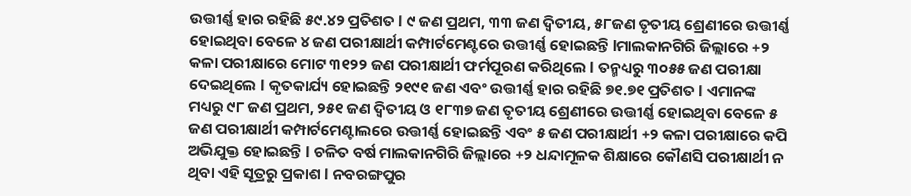ଉତ୍ତୀର୍ଣ୍ଣ ହାର ରହିଛି ୫୯.୪୨ ପ୍ରତିଶତ l ୯ ଜଣ ପ୍ରଥମ, ୩୩ ଜଣ ଦ୍ବିତୀୟ, ୫୮ଜଣ ତୃତୀୟ ଶ୍ରେଣୀରେ ଉତ୍ତୀର୍ଣ୍ଣ ହୋଇଥିବା ବେଳେ ୪ ଜଣ ପରୀକ୍ଷାର୍ଥୀ କମ୍ପାର୍ଟମେଣ୍ଟରେ ଉତ୍ତୀର୍ଣ୍ଣ ହୋଇଛନ୍ତି lମାଲକାନଗିରି ଜିଲ୍ଲାରେ +୨ କଳା ପରୀକ୍ଷାରେ ମୋଟ ୩୧୨୨ ଜଣ ପରୀକ୍ଷାର୍ଥୀ ଫର୍ମପୂରଣ କରିଥିଲେ l ତନ୍ମଧ୍ୟରୁ ୩୦୫୫ ଜଣ ପରୀକ୍ଷା ଦେଇଥିଲେ l କୃତକାର୍ଯ୍ୟ ହୋଇଛନ୍ତି ୨୧୯୧ ଜଣ ଏବଂ ଉତ୍ତୀର୍ଣ୍ଣ ହାର ରହିଛି ୭୧.୭୧ ପ୍ରତିଶତ l ଏମାନଙ୍କ ମଧ୍ୟରୁ ୯୮ ଜଣ ପ୍ରଥମ, ୨୫୧ ଜଣ ଦ୍ବିତୀୟ ଓ ୧୮୩୭ ଜଣ ତୃତୀୟ ଶ୍ରେଣୀରେ ଉତ୍ତୀର୍ଣ୍ଣ ହୋଇଥିବା ବେଳେ ୫ ଜଣ ପରୀକ୍ଷାର୍ଥୀ କମ୍ପାର୍ଟମେଣ୍ଟାଲରେ ଉତ୍ତୀର୍ଣ୍ଣ ହୋଇଛନ୍ତି ଏବଂ ୫ ଜଣ ପରୀକ୍ଷାର୍ଥୀ +୨ କଳା ପରୀକ୍ଷାରେ କପି ଅଭିଯୁକ୍ତ ହୋଇଛନ୍ତି l ଚଳିତ ବର୍ଷ ମାଲକାନଗିରି ଜିଲ୍ଲାରେ +୨ ଧନ୍ଦାମୂଳକ ଶିକ୍ଷାରେ କୌଣସି ପରୀକ୍ଷାର୍ଥୀ ନ ଥିବା ଏହି ସୂତ୍ରରୁ ପ୍ରକାଶ l ନବରଙ୍ଗପୁର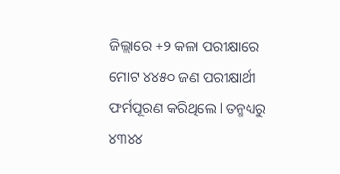ଜିଲ୍ଲାରେ +୨ କଳା ପରୀକ୍ଷାରେ ମୋଟ ୪୪୫୦ ଜଣ ପରୀକ୍ଷାର୍ଥୀ ଫର୍ମପୂରଣ କରିଥିଲେ l ତନ୍ମଧ୍ୟରୁ ୪୩୪୪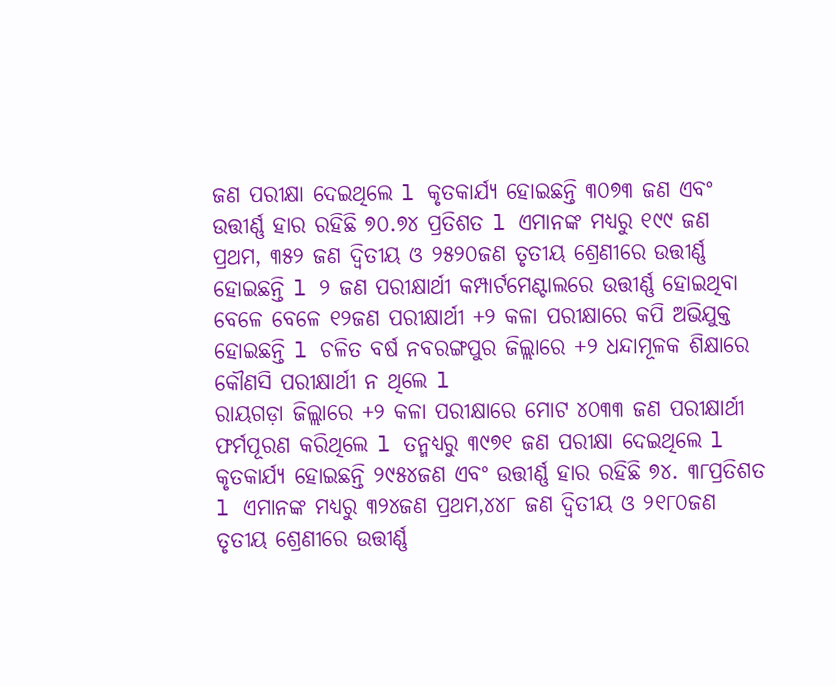ଜଣ ପରୀକ୍ଷା ଦେଇଥିଲେ l କୃତକାର୍ଯ୍ୟ ହୋଇଛନ୍ତି ୩୦୭୩ ଜଣ ଏବଂ ଉତ୍ତୀର୍ଣ୍ଣ ହାର ରହିଛି ୭୦.୭୪ ପ୍ରତିଶତ l ଏମାନଙ୍କ ମଧ୍ୟରୁ ୧୯୯ ଜଣ ପ୍ରଥମ, ୩୫୨ ଜଣ ଦ୍ବିତୀୟ ଓ ୨୫୨୦ଜଣ ତୃତୀୟ ଶ୍ରେଣୀରେ ଉତ୍ତୀର୍ଣ୍ଣ ହୋଇଛନ୍ତି l ୨ ଜଣ ପରୀକ୍ଷାର୍ଥୀ କମ୍ପାର୍ଟମେଣ୍ଟାଲରେ ଉତ୍ତୀର୍ଣ୍ଣ ହୋଇଥିବା ବେଳେ ବେଳେ ୧୨ଜଣ ପରୀକ୍ଷାର୍ଥୀ +୨ କଳା ପରୀକ୍ଷାରେ କପି ଅଭିଯୁକ୍ତ ହୋଇଛନ୍ତି l ଚଳିତ ବର୍ଷ ନବରଙ୍ଗପୁର ଜିଲ୍ଲାରେ +୨ ଧନ୍ଦାମୂଳକ ଶିକ୍ଷାରେ କୌଣସି ପରୀକ୍ଷାର୍ଥୀ ନ ଥିଲେ l
ରାୟଗଡ଼ା ଜିଲ୍ଲାରେ +୨ କଳା ପରୀକ୍ଷାରେ ମୋଟ ୪୦୩୩ ଜଣ ପରୀକ୍ଷାର୍ଥୀ ଫର୍ମପୂରଣ କରିଥିଲେ l ତନ୍ମଧ୍ୟରୁ ୩୯୭୧ ଜଣ ପରୀକ୍ଷା ଦେଇଥିଲେ l କୃତକାର୍ଯ୍ୟ ହୋଇଛନ୍ତି ୨୯୫୪ଜଣ ଏବଂ ଉତ୍ତୀର୍ଣ୍ଣ ହାର ରହିଛି ୭୪. ୩୮ପ୍ରତିଶତ l ଏମାନଙ୍କ ମଧ୍ୟରୁ ୩୨୪ଜଣ ପ୍ରଥମ,୪୪୮ ଜଣ ଦ୍ବିତୀୟ ଓ ୨୧୮୦ଜଣ ତୃତୀୟ ଶ୍ରେଣୀରେ ଉତ୍ତୀର୍ଣ୍ଣ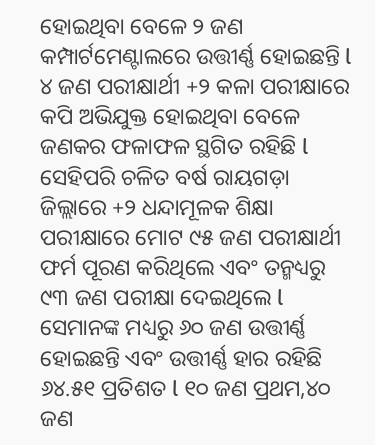ହୋଇଥିବା ବେଳେ ୨ ଜଣ କମ୍ପାର୍ଟମେଣ୍ଟାଲରେ ଉତ୍ତୀର୍ଣ୍ଣ ହୋଇଛନ୍ତି l ୪ ଜଣ ପରୀକ୍ଷାର୍ଥୀ +୨ କଳା ପରୀକ୍ଷାରେ କପି ଅଭିଯୁକ୍ତ ହୋଇଥିବା ବେଳେ ଜଣକର ଫଳାଫଳ ସ୍ଥଗିତ ରହିଛି l
ସେହିପରି ଚଳିତ ବର୍ଷ ରାୟଗଡ଼ା ଜିଲ୍ଲାରେ +୨ ଧନ୍ଦାମୂଳକ ଶିକ୍ଷା ପରୀକ୍ଷାରେ ମୋଟ ୯୫ ଜଣ ପରୀକ୍ଷାର୍ଥୀ ଫର୍ମ ପୂରଣ କରିଥିଲେ ଏବଂ ତନ୍ମଧ୍ୟରୁ ୯୩ ଜଣ ପରୀକ୍ଷା ଦେଇଥିଲେ l ସେମାନଙ୍କ ମଧ୍ୟରୁ ୬୦ ଜଣ ଉତ୍ତୀର୍ଣ୍ଣ ହୋଇଛନ୍ତି ଏବଂ ଉତ୍ତୀର୍ଣ୍ଣ ହାର ରହିଛି ୬୪.୫୧ ପ୍ରତିଶତ l ୧୦ ଜଣ ପ୍ରଥମ,୪୦ ଜଣ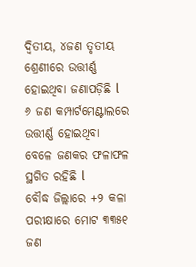ଦ୍ବିତୀୟ, ୪ଜଣ ତୃତୀୟ ଶ୍ରେଣୀରେ ଉତ୍ତୀର୍ଣ୍ଣ ହୋଇଥିବା ଜଣାପଡ଼ିଛି l ୬ ଜଣ କମ୍ପାର୍ଟମେଣ୍ଟାଲରେ ଉତ୍ତୀର୍ଣ୍ଣ ହୋଇଥିବା ବେଳେ ଜଣକର ଫଳାଫଳ ସ୍ଥଗିତ ରହିଛି l
ବୌଦ୍ଧ ଜିଲ୍ଲାରେ +୨ କଳା ପରୀକ୍ଷାରେ ମୋଟ ୩୩୫୧ ଜଣ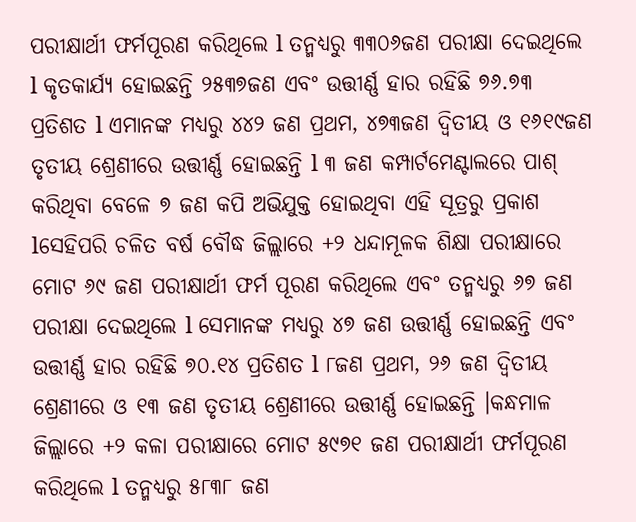ପରୀକ୍ଷାର୍ଥୀ ଫର୍ମପୂରଣ କରିଥିଲେ l ତନ୍ମଧ୍ୟରୁ ୩୩୦୬ଜଣ ପରୀକ୍ଷା ଦେଇଥିଲେ l କୃତକାର୍ଯ୍ୟ ହୋଇଛନ୍ତି ୨୫୩୭ଜଣ ଏବଂ ଉତ୍ତୀର୍ଣ୍ଣ ହାର ରହିଛି ୭୬.୭୩ ପ୍ରତିଶତ l ଏମାନଙ୍କ ମଧ୍ୟରୁ ୪୪୨ ଜଣ ପ୍ରଥମ, ୪୭୩ଜଣ ଦ୍ବିତୀୟ ଓ ୧୬୧୯ଜଣ ତୃତୀୟ ଶ୍ରେଣୀରେ ଉତ୍ତୀର୍ଣ୍ଣ ହୋଇଛନ୍ତି l ୩ ଜଣ କମ୍ପାର୍ଟମେଣ୍ଟାଲରେ ପାଶ୍ କରିଥିବା ବେଳେ ୭ ଜଣ କପି ଅଭିଯୁକ୍ତ ହୋଇଥିବା ଏହି ସୂତ୍ରରୁ ପ୍ରକାଶ lସେହିପରି ଚଳିତ ବର୍ଷ ବୌଦ୍ଧ ଜିଲ୍ଲାରେ +୨ ଧନ୍ଦାମୂଳକ ଶିକ୍ଷା ପରୀକ୍ଷାରେ ମୋଟ ୬୯ ଜଣ ପରୀକ୍ଷାର୍ଥୀ ଫର୍ମ ପୂରଣ କରିଥିଲେ ଏବଂ ତନ୍ମଧ୍ୟରୁ ୬୭ ଜଣ ପରୀକ୍ଷା ଦେଇଥିଲେ l ସେମାନଙ୍କ ମଧ୍ୟରୁ ୪୭ ଜଣ ଉତ୍ତୀର୍ଣ୍ଣ ହୋଇଛନ୍ତି ଏବଂ ଉତ୍ତୀର୍ଣ୍ଣ ହାର ରହିଛି ୭୦.୧୪ ପ୍ରତିଶତ l ୮ଜଣ ପ୍ରଥମ, ୨୬ ଜଣ ଦ୍ବିତୀୟ ଶ୍ରେଣୀରେ ଓ ୧୩ ଜଣ ତୃତୀୟ ଶ୍ରେଣୀରେ ଉତ୍ତୀର୍ଣ୍ଣ ହୋଇଛନ୍ତି ।କନ୍ଧମାଳ ଜିଲ୍ଲାରେ +୨ କଳା ପରୀକ୍ଷାରେ ମୋଟ ୫୯୭୧ ଜଣ ପରୀକ୍ଷାର୍ଥୀ ଫର୍ମପୂରଣ କରିଥିଲେ l ତନ୍ମଧ୍ୟରୁ ୫୮୩୮ ଜଣ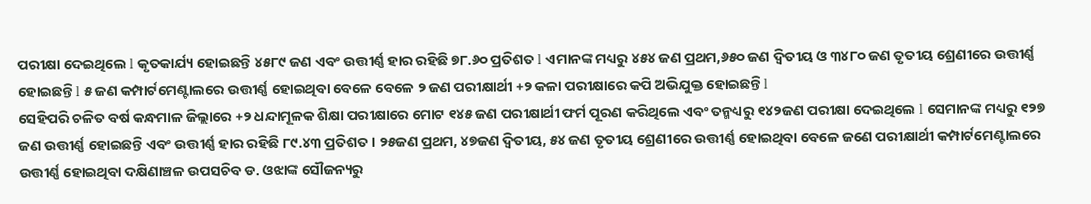ପରୀକ୍ଷା ଦେଇଥିଲେ l କୃତକାର୍ଯ୍ୟ ହୋଇଛନ୍ତି ୪୫୮୯ ଜଣ ଏବଂ ଉତ୍ତୀର୍ଣ୍ଣ ହାର ରହିଛି ୭୮.୬୦ ପ୍ରତିଶତ l ଏମାନଙ୍କ ମଧ୍ୟରୁ ୪୫୪ ଜଣ ପ୍ରଥମ,୬୫୦ ଜଣ ଦ୍ବିତୀୟ ଓ ୩୪୮୦ ଜଣ ତୃତୀୟ ଶ୍ରେଣୀରେ ଉତ୍ତୀର୍ଣ୍ଣ ହୋଇଛନ୍ତି l ୫ ଜଣ କମ୍ପାର୍ଟମେଣ୍ଟାଲରେ ଉତ୍ତୀର୍ଣ୍ଣ ହୋଇଥିବା ବେଳେ ବେଳେ ୨ ଜଣ ପରୀକ୍ଷାର୍ଥୀ +୨ କଳା ପରୀକ୍ଷାରେ କପି ଅଭିଯୁକ୍ତ ହୋଇଛନ୍ତି l
ସେହିପରି ଚଳିତ ବର୍ଷ କନ୍ଧମାଳ ଜିଲ୍ଲାରେ +୨ ଧନ୍ଦାମୂଳକ ଶିକ୍ଷା ପରୀକ୍ଷାରେ ମୋଟ ୧୪୫ ଜଣ ପରୀକ୍ଷାର୍ଥୀ ଫର୍ମ ପୂରଣ କରିଥିଲେ ଏବଂ ତନ୍ମଧ୍ୟରୁ ୧୪୨ଜଣ ପରୀକ୍ଷା ଦେଇଥିଲେ l ସେମାନଙ୍କ ମଧ୍ୟରୁ ୧୨୭ ଜଣ ଉତ୍ତୀର୍ଣ୍ଣ ହୋଇଛନ୍ତି ଏବଂ ଉତ୍ତୀର୍ଣ୍ଣ ହାର ରହିଛି ୮୯.୪୩ ପ୍ରତିଶତ । ୨୫ଜଣ ପ୍ରଥମ, ୪୭ଜଣ ଦ୍ବିତୀୟ, ୫୪ ଜଣ ତୃତୀୟ ଶ୍ରେଣୀରେ ଉତ୍ତୀର୍ଣ୍ଣ ହୋଇଥିବା ବେଳେ ଜଣେ ପରୀକ୍ଷାର୍ଥୀ କମ୍ପାର୍ଟମେଣ୍ଟାଲରେ ଉତ୍ତୀର୍ଣ୍ଣ ହୋଇଥିବା ଦକ୍ଷିଣାଞ୍ଚଳ ଉପସଚିବ ଡ. ଓଝାଙ୍କ ସୌଜନ୍ୟରୁ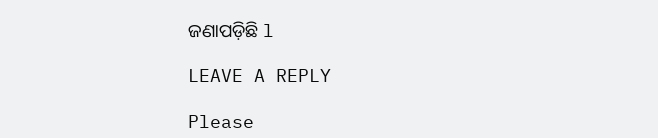ଜଣାପଡ଼ିଛି l

LEAVE A REPLY

Please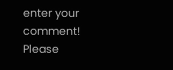enter your comment!
Please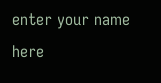enter your name here